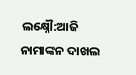ଲକ୍ଷ୍ନୌ:ଆଜି ନାମାଙ୍କନ ଦାଖଲ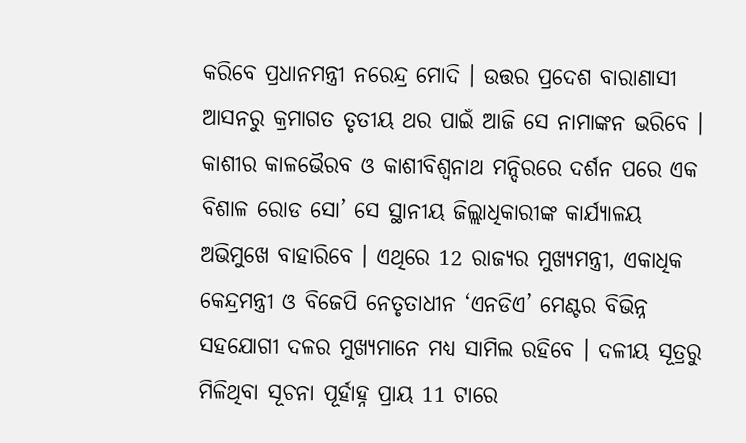କରିବେ ପ୍ରଧାନମନ୍ତ୍ରୀ ନରେନ୍ଦ୍ର ମୋଦି । ଉତ୍ତର ପ୍ରଦେଶ ବାରାଣାସୀ ଆସନରୁ କ୍ରମାଗତ ତୃତୀୟ ଥର ପାଇଁ ଆଜି ସେ ନାମାଙ୍କନ ଭରିବେ । କାଶୀର କାଳଭୈରବ ଓ କାଶୀବିଶ୍ବନାଥ ମନ୍ଦିରରେ ଦର୍ଶନ ପରେ ଏକ ବିଶାଳ ରୋଡ ସୋ’ ସେ ସ୍ଥାନୀୟ ଜିଲ୍ଲାଧିକାରୀଙ୍କ କାର୍ଯ୍ୟାଳୟ ଅଭିମୁଖେ ବାହାରିବେ । ଏଥିରେ 12 ରାଜ୍ୟର ମୁଖ୍ୟମନ୍ତ୍ରୀ, ଏକାଧିକ କେନ୍ଦ୍ରମନ୍ତ୍ରୀ ଓ ବିଜେପି ନେତୃତାଧୀନ ‘ଏନଡିଏ’ ମେଣ୍ଟର ବିଭିନ୍ନ ସହଯୋଗୀ ଦଳର ମୁଖ୍ୟମାନେ ମଧ୍ୟ ସାମିଲ ରହିବେ । ଦଳୀୟ ସୂତ୍ରରୁ ମିଳିଥିବା ସୂଚନା ପୂର୍ହାହ୍ନ ପ୍ରାୟ 11 ଟାରେ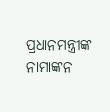ପ୍ରଧାନମନ୍ତ୍ରୀଙ୍କ ନାମାଙ୍କନ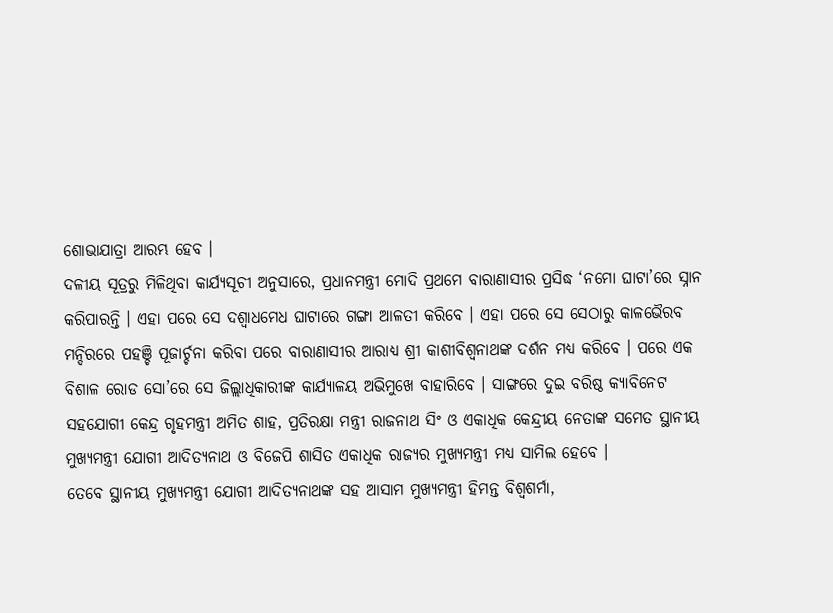ଶୋଭାଯାତ୍ରା ଆରମ୍ଭ ହେବ ।
ଦଳୀୟ ସୂତ୍ରରୁ ମିଳିଥିବା କାର୍ଯ୍ୟସୂଚୀ ଅନୁସାରେ, ପ୍ରଧାନମନ୍ତ୍ରୀ ମୋଦି ପ୍ରଥମେ ବାରାଣାସୀର ପ୍ରସିଦ୍ଧ ‘ନମୋ ଘାଟା’ରେ ସ୍ନାନ କରିପାରନ୍ତି । ଏହା ପରେ ସେ ଦଶ୍ବାଧମେଧ ଘାଟାରେ ଗଙ୍ଗା ଆଳତୀ କରିବେ । ଏହା ପରେ ସେ ସେଠାରୁ କାଳଭୈରବ ମନ୍ଦିରରେ ପହଞ୍ଚି ପୂଜାର୍ଚ୍ଚନା କରିବା ପରେ ବାରାଣାସୀର ଆରାଧ୍ୟ ଶ୍ରୀ କାଶୀବିଶ୍ବନାଥଙ୍କ ଦର୍ଶନ ମଧ୍ୟ କରିବେ । ପରେ ଏକ ବିଶାଳ ରୋଡ ସୋ’ରେ ସେ ଜିଲ୍ଲାଧିକାରୀଙ୍କ କାର୍ଯ୍ୟାଳୟ ଅଭିମୁଖେ ବାହାରିବେ । ସାଙ୍ଗରେ ଦୁଇ ବରିଷ୍ଠ କ୍ୟାବିନେଟ ସହଯୋଗୀ କେନ୍ଦ୍ର ଗୃହମନ୍ତ୍ରୀ ଅମିତ ଶାହ, ପ୍ରତିରକ୍ଷା ମନ୍ତ୍ରୀ ରାଜନାଥ ସିଂ ଓ ଏକାଧିକ କେନ୍ଦ୍ରୀୟ ନେତାଙ୍କ ସମେତ ସ୍ଥାନୀୟ ମୁଖ୍ୟମନ୍ତ୍ରୀ ଯୋଗୀ ଆଦିତ୍ୟନାଥ ଓ ବିଜେପି ଶାସିତ ଏକାଧିକ ରାଜ୍ୟର ମୁଖ୍ୟମନ୍ତ୍ରୀ ମଧ୍ୟ ସାମିଲ ହେବେ ।
ତେବେ ସ୍ଥାନୀୟ ମୁଖ୍ୟମନ୍ତ୍ରୀ ଯୋଗୀ ଆଦିତ୍ୟନାଥଙ୍କ ସହ ଆସାମ ମୁଖ୍ୟମନ୍ତ୍ରୀ ହିମନ୍ତ ବିଶ୍ବଶର୍ମା,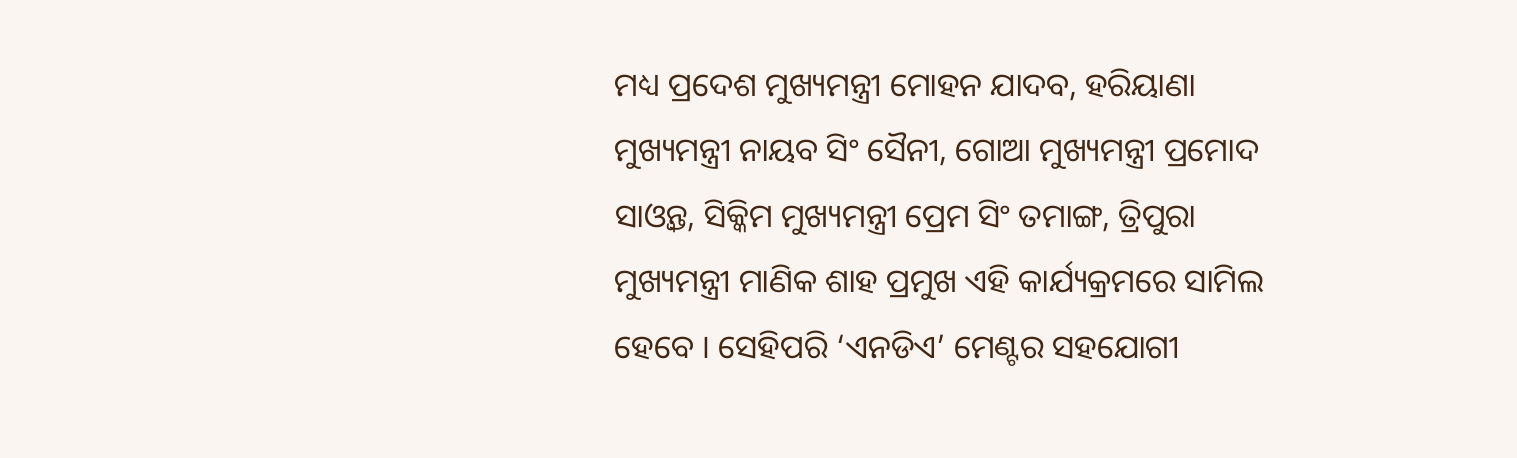ମଧ୍ୟ ପ୍ରଦେଶ ମୁଖ୍ୟମନ୍ତ୍ରୀ ମୋହନ ଯାଦବ, ହରିୟାଣା ମୁଖ୍ୟମନ୍ତ୍ରୀ ନାୟବ ସିଂ ସୈନୀ, ଗୋଆ ମୁଖ୍ୟମନ୍ତ୍ରୀ ପ୍ରମୋଦ ସାଓ୍ବନ୍ତ, ସିକ୍କିମ ମୁଖ୍ୟମନ୍ତ୍ରୀ ପ୍ରେମ ସିଂ ତମାଙ୍ଗ, ତ୍ରିପୁରା ମୁଖ୍ୟମନ୍ତ୍ରୀ ମାଣିକ ଶାହ ପ୍ରମୁଖ ଏହି କାର୍ଯ୍ୟକ୍ରମରେ ସାମିଲ ହେବେ । ସେହିପରି ‘ଏନଡିଏ’ ମେଣ୍ଟର ସହଯୋଗୀ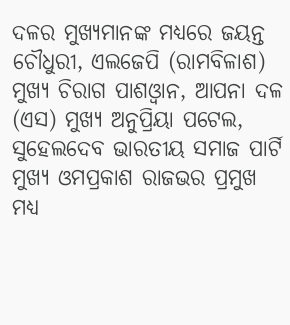ଦଳର ମୁଖ୍ୟମାନଙ୍କ ମଧ୍ୟରେ ଜୟନ୍ତ ଚୌଧୁରୀ, ଏଲଜେପି (ରାମବିଳାଶ) ମୁଖ୍ୟ ଚିରାଗ ପାଶଓ୍ବାନ, ଆପନା ଦଳ (ଏସ) ମୁଖ୍ୟ ଅନୁପ୍ରିୟା ପଟେଲ, ସୁହେଲଦେବ ଭାରତୀୟ ସମାଜ ପାର୍ଟି ମୁଖ୍ୟ ଓମପ୍ରକାଶ ରାଜଭର ପ୍ରମୁଖ ମଧ୍ୟ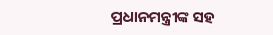ପ୍ରଧାନମନ୍ତ୍ରୀଙ୍କ ସହ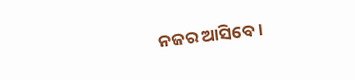ନଜର ଆସିବେ ।